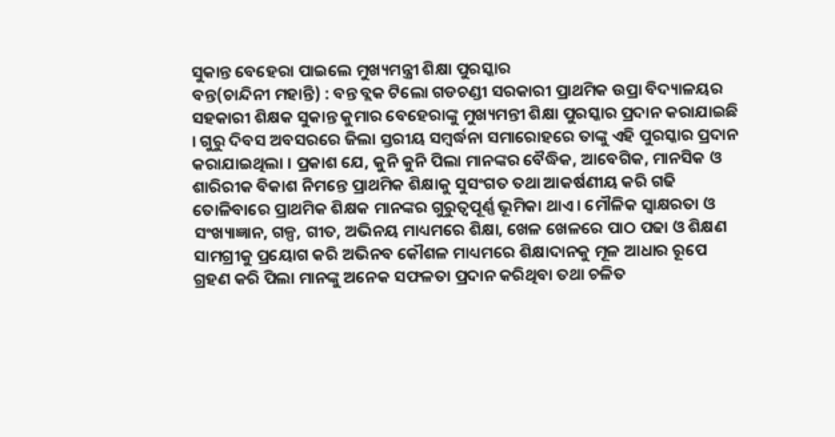ସୁକାନ୍ତ ବେହେରା ପାଇଲେ ମୁଖ୍ୟମନ୍ତ୍ରୀ ଶିକ୍ଷା ପୁରସ୍କାର
ବନ୍ତ(ଚାନ୍ଦିନୀ ମହାନ୍ତି) : ବନ୍ତ ବ୍ଲକ ଟିଲୋ ଗଡଚଣ୍ଡୀ ସରକାରୀ ପ୍ରାଥମିକ ଉପ୍ରା ବିଦ୍ୟାଳୟର ସହକାରୀ ଶିକ୍ଷକ ସୁକାନ୍ତ କୁମାର ବେହେରାଙ୍କୁ ମୁଖ୍ୟମନ୍ତୀ ଶିକ୍ଷା ପୁରସ୍କାର ପ୍ରଦାନ କରାଯାଇଛି । ଗୁରୁ ଦିବସ ଅବସରରେ ଜିଲା ସ୍ତରୀୟ ସମ୍ବର୍ଦ୍ଧନା ସମାରୋହରେ ତାଙ୍କୁ ଏହି ପୁରସ୍କାର ପ୍ରଦାନ କରାଯାଇଥିଲା । ପ୍ରକାଶ ଯେ, କୁନି କୁନି ପିଲା ମାନଙ୍କର ବୈଦ୍ଧିକ, ଆବେଗିକ, ମାନସିକ ଓ ଶାରିରୀକ ବିକାଶ ନିମନ୍ତେ ପ୍ରାଥମିକ ଶିକ୍ଷାକୁ ସୁସଂଗତ ତଥା ଆକର୍ଷଣୀୟ କରି ଗଢି ତୋଳିବାରେ ପ୍ରାଥମିକ ଶିକ୍ଷକ ମାନଙ୍କର ଗୁରୁତ୍ୱପୂର୍ଣ୍ଣ ଭୂମିକା ଥାଏ । ମୌଳିକ ସ୍ୱାକ୍ଷରତା ଓ ସଂଖ୍ୟାଜ୍ଞାନ, ଗଳ୍ପ, ଗୀତ, ଅଭିନୟ ମାଧ୍ୟମରେ ଶିକ୍ଷା, ଖେଳ ଖେଳରେ ପାଠ ପଢା ଓ ଶିକ୍ଷଣ ସାମଗ୍ରୀକୁ ପ୍ରୟୋଗ କରି ଅଭିନବ କୌଶଳ ମାଧ୍ୟମରେ ଶିକ୍ଷାଦାନକୁ ମୂଳ ଆଧାର ରୂପେ ଗ୍ରହଣ କରି ପିଲା ମାନଙ୍କୁ ଅନେକ ସଫଳତା ପ୍ରଦାନ କରିଥିବା ତଥା ଚଳିତ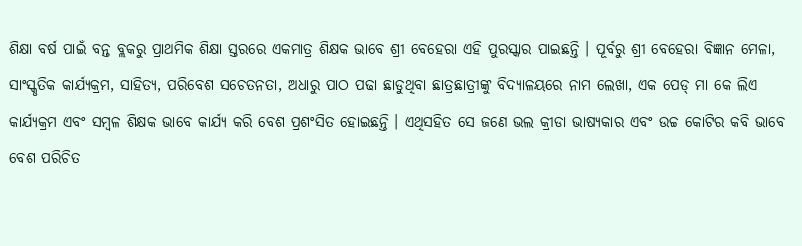ଶିକ୍ଷା ବର୍ଷ ପାଇଁ ବନ୍ତ ବ୍ଲକରୁ ପ୍ରାଥମିକ ଶିକ୍ଷା ସ୍ତରରେ ଏକମାତ୍ର ଶିକ୍ଷକ ଭାବେ ଶ୍ରୀ ବେହେରା ଏହି ପୁରସ୍କାର ପାଇଛନ୍ତି । ପୂର୍ବରୁ ଶ୍ରୀ ବେହେରା ବିଜ୍ଞାନ ମେଳା, ସାଂସ୍କୃତିକ କାର୍ଯ୍ୟକ୍ରମ, ସାହିତ୍ୟ, ପରିବେଶ ସଚେତନତା, ଅଧାରୁ ପାଠ ପଢା ଛାଡୁଥିବା ଛାତ୍ରଛାତ୍ରୀଙ୍କୁ ବିଦ୍ୟାଳୟରେ ନାମ ଲେଖା, ଏକ ପେଡ୍ ମା କେ ଲିଏ କାର୍ଯ୍ୟକ୍ରମ ଏବଂ ସମ୍ବଳ ଶିକ୍ଷକ ଭାବେ କାର୍ଯ୍ୟ କରି ବେଶ ପ୍ରଶଂସିତ ହୋଇଛନ୍ତି । ଏଥିସହିତ ସେ ଜଣେ ଭଲ କ୍ରୀଡା ଭାଷ୍ୟକାର ଏବଂ ଉଚ୍ଚ କୋଟିର କବି ଭାବେ ବେଶ ପରିଚିତ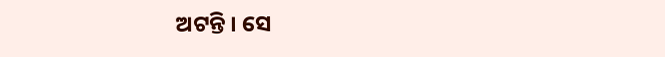ଅଟନ୍ତି । ସେ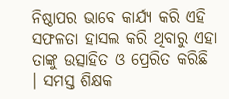ନିଷ୍ଠାପର ଭାବେ କାର୍ଯ୍ୟ କରି ଏହି ସଫଳତା ହାସଲ କରି ଥିବାରୁ ଏହା ତାଙ୍କୁ ଉତ୍ସାହିତ ଓ ପ୍ରେରିତ କରିଛି । ସମସ୍ତ ଶିକ୍ଷକ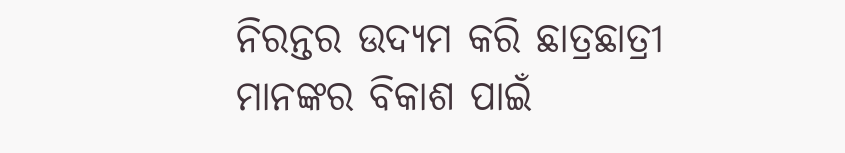ନିରନ୍ତର ଉଦ୍ୟମ କରି ଛାତ୍ରଛାତ୍ରୀ ମାନଙ୍କର ବିକାଶ ପାଇଁ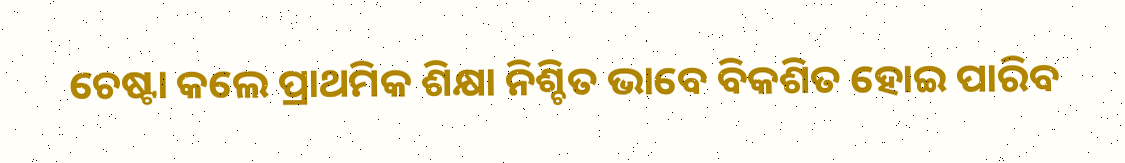ଚେଷ୍ଟା କଲେ ପ୍ରାଥମିକ ଶିକ୍ଷା ନିଶ୍ଚିତ ଭାବେ ବିକଶିତ ହୋଇ ପାରିବ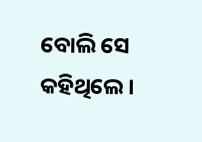ବୋଲି ସେ କହିଥିଲେ ।